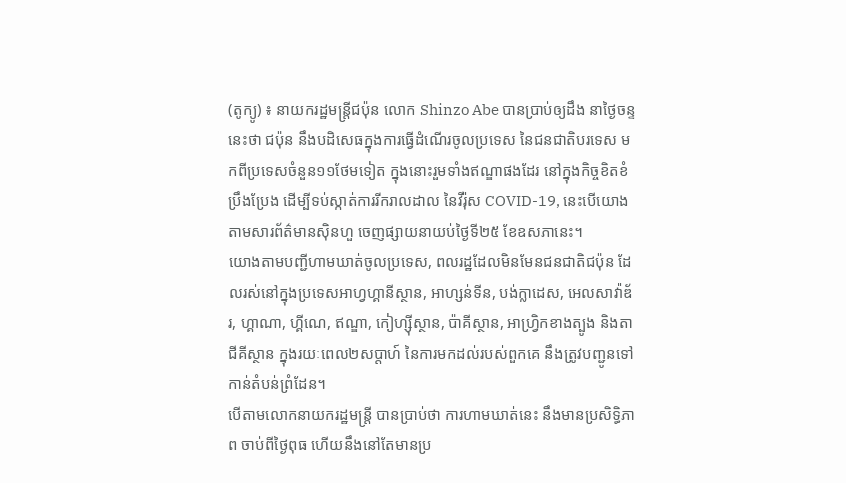(តូក្យូ) ៖ នាយករដ្ឋមន្ត្រីជប៉ុន លោក Shinzo Abe បានប្រាប់ឲ្យដឹង នាថ្ងៃចន្ទនេះថា ជប៉ុន នឹងបដិសេធក្នុងការធ្វើដំណើរចូលប្រទេស នៃជនជាតិបរទេស មកពីប្រទេសចំនួន១១ថែមទៀត ក្នុងនោះរួមទាំងឥណ្ឌាផងដែរ នៅក្នុងកិច្ចខិតខំប្រឹងប្រែង ដើម្បីទប់ស្កាត់ការរីករាលដាល នៃវីរ៉ុស COVID-19, នេះបើយោងតាមសារព័ត៌មានស៊ិនហួ ចេញផ្សាយនាយប់ថ្ងៃទី២៥ ខែឧសភានេះ។
យោងតាមបញ្ជីហាមឃាត់ចូលប្រទេស, ពលរដ្ឋដែលមិនមែនជនជាតិជប៉ុន ដែលរស់នៅក្នុងប្រទេសអាហ្វហ្គានីស្ថាន, អាហ្សន់ទីន, បង់ក្លាដេស, អេលសាវ៉ាឌ័រ, ហ្គាណា, ហ្គីណេ, ឥណ្ឌា, កៀហ្ស៊ីស្ថាន, ប៉ាគីស្ថាន, អាហ្វ្រិកខាងត្បូង និងតាជីគីស្ថាន ក្នុងរយៈពេល២សប្តាហ៍ នៃការមកដល់របស់ពួកគេ នឹងត្រូវបញ្ជូនទៅកាន់តំបន់ព្រំដែន។
បើតាមលោកនាយករដ្ឋមន្ត្រី បានប្រាប់ថា ការហាមឃាត់នេះ នឹងមានប្រសិទ្ធិភាព ចាប់ពីថ្ងៃពុធ ហើយនឹងនៅតែមានប្រ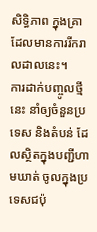សិទ្ធិភាព ក្នុងគ្រាដែលមានការរីករាលដាលនេះ។
ការដាក់បញ្ចូលថ្មីនេះ នាំឲ្យចំនួនប្រទេស និងតំបន់ ដែលស្ថិតក្នុងបញ្ជីហាមឃាត់ ចូលក្នុងប្រទេសជប៉ុ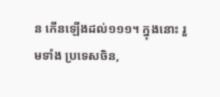ន កើនឡើងដល់១១១។ ក្នុងនោះ រួមទាំង ប្រទេសចិន,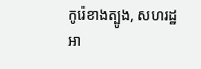កូរ៉េខាងត្បូង, សហរដ្ឋអា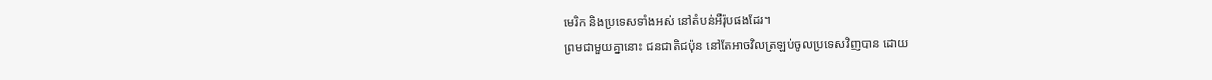មេរិក និងប្រទេសទាំងអស់ នៅតំបន់អឺរ៉ុបផងដែរ។
ព្រមជាមួយគ្នានោះ ជនជាតិជប៉ុន នៅតែអាចវិលត្រឡប់ចូលប្រទេសវិញបាន ដោយ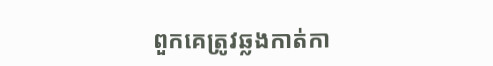ពួកគេត្រូវឆ្លងកាត់កា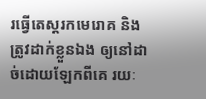រធ្វើតេស្តរកមេរោគ និងត្រូវដាក់ខ្លួនឯង ឲ្យនៅដាច់ដោយឡែកពីគេ រយៈ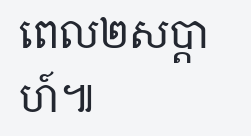ពេល២សប្តាហ៍៕